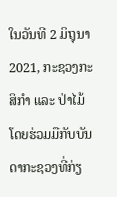ໃນວັນທີ 2 ມິຖຸນາ 2021, ກະຊວງກະສິກຳ ແລະ ປ່າໄມ້ ໂດຍຮ່ວມມືກັບບັນດາກະຊວງທີ່ກ່ຽ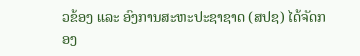ວຂ້ອງ ແລະ ອົງການສະຫະປະຊາຊາດ (ສປຊ) ໄດ້ຈັດກອງ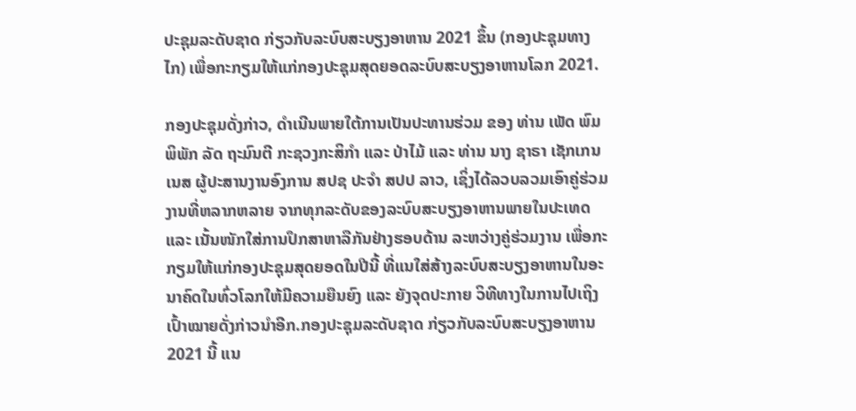ປະຊຸມລະດັບຊາດ ກ່ຽວກັບລະບົບສະບຽງອາຫານ 2021 ຂຶ້ນ (ກອງປະຊຸມທາງໄກ) ເພື່ອກະກຽມໃຫ້ແກ່ກອງປະຊຸມສຸດຍອດລະບົບສະບຽງອາຫານໂລກ 2021.

ກອງປະຊຸມດັ່ງກ່າວ, ດຳເນີນພາຍໃຕ້ການເປັນປະທານຮ່ວມ ຂອງ ທ່ານ ເພັດ ພົມພິພັກ ລັດ ຖະມົນຕີ ກະຊວງກະສິກຳ ແລະ ປ່າໄມ້ ແລະ ທ່ານ ນາງ ຊາຣາ ເຊັກເກນເນສ ຜູ້ປະສານງານອົງການ ສປຊ ປະຈຳ ສປປ ລາວ, ເຊິ່ງໄດ້ລວບລວມເອົາຄູ່ຮ່ວມງານທີ່ຫລາກຫລາຍ ຈາກທຸກລະດັບຂອງລະບົບສະບຽງອາຫານພາຍໃນປະເທດ ແລະ ເນັ້ນໜັກໃສ່ການປຶກສາຫາລືກັນຢ່າງຮອບດ້ານ ລະຫວ່າງຄູ່ຮ່ວມງານ ເພື່ອກະກຽມໃຫ້ແກ່ກອງປະຊຸມສຸດຍອດໃນປີນີ້ ທີ່ແນໃສ່ສ້າງລະບົບສະບຽງອາຫານໃນອະນາຄົດໃນທົ່ວໂລກໃຫ້ມີຄວາມຍືນຍົງ ແລະ ຍັງຈຸດປະກາຍ ວິທີທາງໃນການໄປເຖິງເປົ້າໝາຍດັ່ງກ່າວນຳອີກ.ກອງປະຊຸມລະດັບຊາດ ກ່ຽວກັບລະບົບສະບຽງອາຫານ 2021 ນີ້ ແນ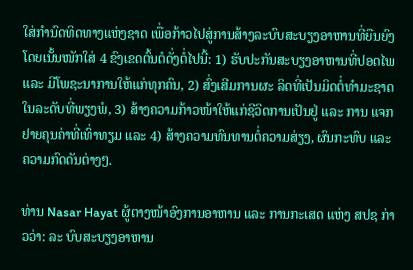ໃສ່ກໍານົດທິດທາງແຫ່ງຊາດ ເພື່ອກ້າວໄປສູ່ການສ້າງລະບົບສະບຽງອາຫານທີ່ຍືນຍົງ ໂດຍເນັ້ນໜັກໃສ່ 4 ຂົງເຂດຕົ້ນຕໍດັ່ງຕໍ່ໄປນີ້: 1) ຮັບປະກັນສະບຽງອາຫານທີ່ປອດໄພ ແລະ ມີໂພຊະນາການໃຫ້ແກ່ທຸກຄົນ, 2) ສົ່ງເສີມການຜະ ລິດທີ່ເປັນມິດຕໍ່ທຳມະຊາດໃນລະດັບທີ່ພຽງພໍ, 3) ສ້າງຄວາມກ້າວໜ້າໃຫ້ແກ່ຊີວິດການເປັນຢູ່ ແລະ ການ ແຈກຢາຍຄຸນຄ່າທີ່ເທົ່າທຽມ ແລະ 4) ສ້າງຄວາມທົນທານຕໍ່ຄວາມສ່ຽງ, ຜົນກະທົບ ແລະ ຄວາມກົດດັນຕ່າງໆ.

ທ່ານ Nasar Hayat ຜູ້ຕາງໜ້າອົງການອາຫານ ແລະ ການກະເສດ ແຫ່ງ ສປຊ ກ່າວວ່າ: ລະ ບົບສະບຽງອາຫານ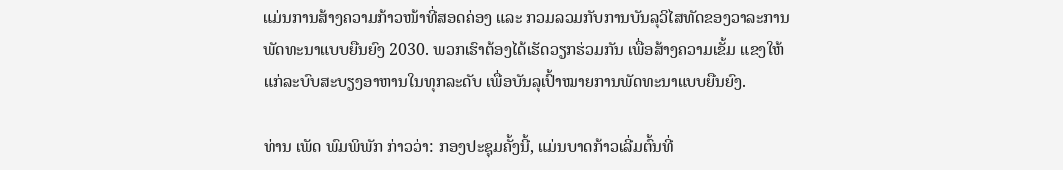ແມ່ນການສ້າງຄວາມກ້າວໜ້າທີ່ສອດຄ່ອງ ແລະ ກວມລວມກັບການບັນລຸວິໄສທັດຂອງວາລະການພັດທະນາແບບຍືນຍົງ 2030. ພວກເຮົາຕ້ອງໄດ້ເຮັດວຽກຮ່ວມກັນ ເພື່ອສ້າງຄວາມເຂັ້ມ ແຂງໃຫ້ແກ່ລະບົບສະບຽງອາຫານໃນທຸກລະດັບ ເພື່ອບັນລຸເປົ້າໝາຍການພັດທະນາແບບຍືນຍົງ.

ທ່ານ ເພັດ ພົມພິພັກ ກ່າວວ່າ: ກອງປະຊຸມຄັ້ງນີ້, ແມ່ນບາດກ້າວເລີ່ມຕົ້ນທີ່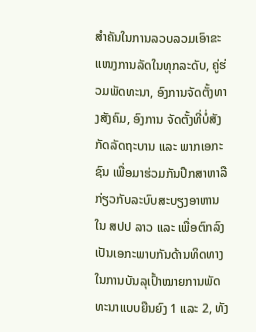ສຳຄັນໃນການລວບລວມເອົາຂະແໜງການລັດໃນທຸກລະດັບ, ຄູ່ຮ່ວມພັດທະນາ, ອົງການຈັດຕັ້ງທາງສັງຄົມ, ອົງການ ຈັດຕັ້ງທີ່ບໍ່ສັງກັດລັດຖະບານ ແລະ ພາກເອກະຊົນ ເພື່ອມາຮ່ວມກັນປຶກສາຫາລືກ່ຽວກັບລະບົບສະບຽງອາຫານໃນ ສປປ ລາວ ແລະ ເພື່ອຕົກລົງເປັນເອກະພາບກັນດ້ານທິດທາງໃນການບັນລຸເປົ້າໝາຍການພັດທະນາແບບຍືນຍົງ 1 ແລະ 2, ທັງ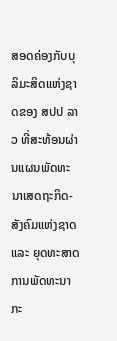ສອດຄ່ອງກັບບຸລິມະສິດແຫ່ງຊາດຂອງ ສປປ ລາວ ທີ່ສະທ້ອນຜ່ານແຜນພັດທະນາເສດຖະກິດ-ສັງຄົມແຫ່ງຊາດ ແລະ ຍຸດທະສາດການພັດທະນາກະ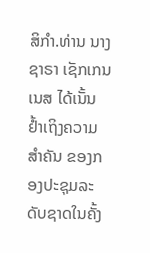ສິກຳ.ທ່ານ ນາງ ຊາຣາ ເຊັກເກນເນສ ໄດ້ເນັ້ນຢ້ຳເຖິງຄວາມສຳຄັນ ຂອງກອງປະຊຸມລະດັບຊາດໃນຄັ້ງ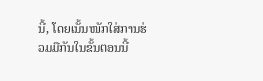ນີ້, ໂດຍເນັ້ນໜັກໃສ່ການຮ່ວມມືກັນໃນຂັ້ນຕອນນີ້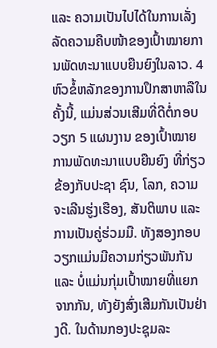ແລະ ຄວາມເປັນໄປໄດ້ໃນການເລັ່ງລັດຄວາມຄືບໜ້າຂອງເປົ້າໝາຍການພັດທະນາແບບຍືນຍົງໃນລາວ. 4 ຫົວຂໍ້ຫລັກຂອງການປຶກສາຫາລືໃນຄັ້ງນີ້, ແມ່ນສ່ວນເສີມທີ່ດີຕໍ່ກອບວຽກ 5 ແຜນງານ ຂອງເປົ້າໝາຍການພັດທະນາແບບຍືນຍົງ ທີ່ກ່ຽວຂ້ອງກັບປະຊາ ຊົນ, ໂລກ, ຄວາມຈະເລີນຮູ່ງເຮືອງ, ສັນຕິພາບ ແລະ ການເປັນຄູ່ຮ່ວມມື. ທັງສອງກອບວຽກແມ່ນມີຄວາມກ່ຽວພັນກັນ ແລະ ບໍ່ແມ່ນກຸ່ມເປົ້າໝາຍທີ່ແຍກຈາກກັນ, ທັງຍັງສົ່ງເສີມກັນເປັນຢ່າງດີ. ໃນດ້ານກອງປະຊຸມລະ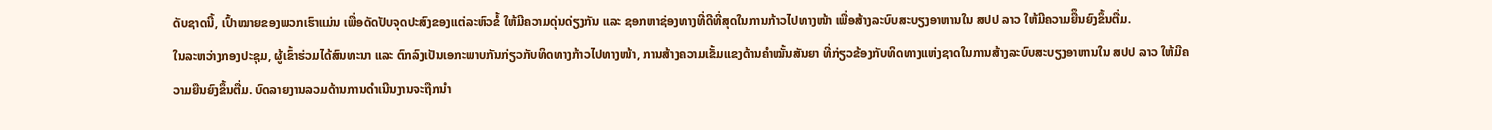ດັບຊາດນີ້, ເປົ້າໝາຍຂອງພວກເຮົາແມ່ນ ເພື່ອດັດປັບຈຸດປະສົງຂອງແຕ່ລະຫົວຂໍ້ ໃຫ້ມີຄວາມດຸ່ນດ່ຽງກັນ ແລະ ຊອກຫາຊ່ອງທາງທີ່ດີທີ່ສຸດໃນການກ້າວໄປທາງໜ້າ ເພື່ອສ້າງລະບົບສະບຽງອາຫານໃນ ສປປ ລາວ ໃຫ້ມີຄວາມຍືຶນຍົງຂຶ້ນຕື່ມ.
ໃນລະຫວ່າງກອງປະຊຸມ, ຜູ້ເຂົ້າຮ່ວມໄດ້ສົນທະນາ ແລະ ຕົກລົງເປັນເອກະພາບກັນກ່ຽວກັບທິດທາງກ້າວໄປທາງໜ້າ, ການສ້າງຄວາມເຂັ້ມແຂງດ້ານຄຳໝັ້ນສັນຍາ ທີ່ກ່ຽວຂ້ອງກັບທິດທາງແຫ່ງຊາດໃນການສ້າງລະບົບສະບຽງອາຫານໃນ ສປປ ລາວ ໃຫ້ມີຄວາມຍືນຍົງຂຶ້ນຕື່ມ. ບົດລາຍງານລວມດ້ານການດຳເນີນງານຈະຖືກນຳ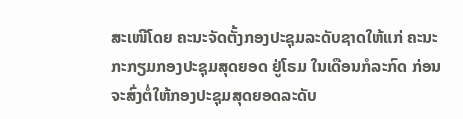ສະເໜີໂດຍ ຄະນະຈັດຕັ້ງກອງປະຊຸມລະດັບຊາດໃຫ້ແກ່ ຄະນະກະກຽມກອງປະຊຸມສຸດຍອດ ຢູ່ໂຣມ ໃນເດືອນກໍລະກົດ ກ່ອນຈະສົ່ງຕໍ່ໃຫ້ກອງປະຊຸມສຸດຍອດລະດັບ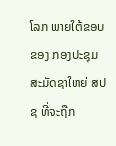ໂລກ ພາຍໃຕ້ຂອບຂອງ ກອງປະຊຸມສະມັດຊາໃຫຍ່ ສປຊ ທີ່ຈະຖືກ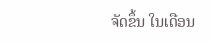ຈັດຂຶ້ນ ໃນເດືອນ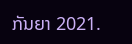ກັນຍາ 2021.